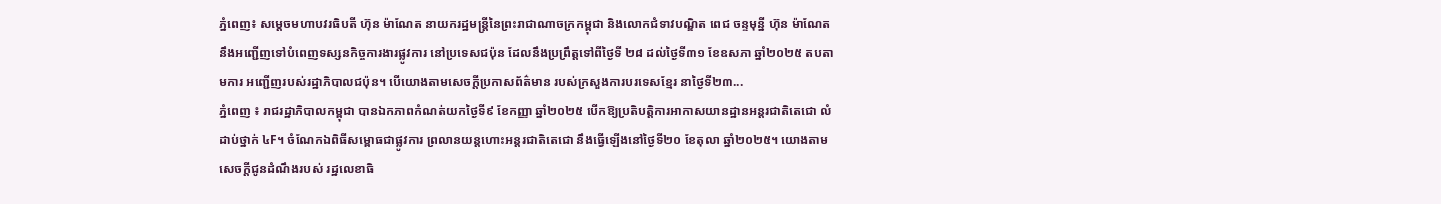ភ្នំពេញ៖ សម្តេចមហាបវរធិបតី ហ៊ុន ម៉ាណែត នាយករដ្ឋមន្ត្រីនៃព្រះរាជាណាចក្រកម្ពុជា និងលោកជំទាវបណ្ឌិត ពេជ ចន្ទមុន្នី ហ៊ុន ម៉ាណែត នឹងអញ្ជើញទៅបំពេញទស្សនកិច្ចការងារផ្លូវការ នៅប្រទេសជប៉ុន ដែលនឹងប្រព្រឹត្តទៅពីថ្ងៃទី ២៨ ដល់ថ្ងៃទី៣១ ខែឧសភា ឆ្នាំ២០២៥ តបតាមការ អញ្ជើញរបស់រដ្ឋាភិបាលជប៉ុន។ បើយោងតាមសេចក្ដីប្រកាសព័ត៌មាន របស់ក្រសួងការបរទេសខ្មែរ នាថ្ងៃទី២៣...
ភ្នំពេញ ៖ រាជរដ្ឋាភិបាលកម្ពុជា បានឯកភាពកំណត់យកថ្ងៃទី៩ ខែកញ្ញា ឆ្នាំ២០២៥ បើកឱ្យប្រតិបត្តិការអាកាសយានដ្ឋានអន្ដរជាតិតេជោ លំដាប់ថ្នាក់ ៤F។ ចំណែកឯពិធីសម្ពោធជាផ្លូវការ ព្រលានយន្តហោះអន្តរជាតិតេជោ នឹងធ្វើឡើងនៅថ្ងៃទី២០ ខែតុលា ឆ្នាំ២០២៥។ យោងតាមសេចក្ដីជូនដំណឹងរបស់ រដ្ឋលេខាធិ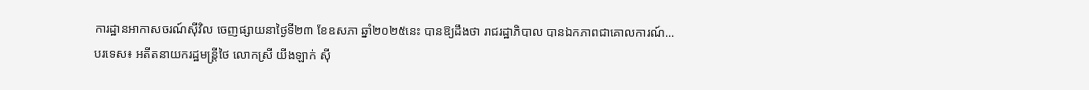ការដ្ឋានអាកាសចរណ៍ស៊ីវិល ចេញផ្សាយនាថ្ងៃទី២៣ ខែឧសភា ឆ្នាំ២០២៥នេះ បានឱ្យដឹងថា រាជរដ្ឋាភិបាល បានឯកភាពជាគោលការណ៍...
បរទេស៖ អតីតនាយករដ្ឋមន្ត្រីថៃ លោកស្រី យីងឡាក់ ស៊ី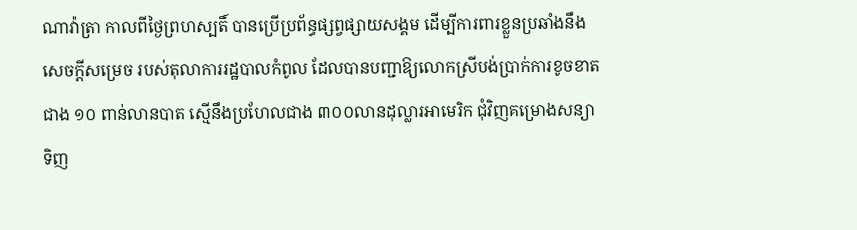ណាវ៉ាត្រា កាលពីថ្ងៃព្រហស្បតិ៍ បានប្រើប្រព័ន្ធផ្សព្វផ្សាយសង្គម ដើម្បីការពារខ្លួនប្រឆាំងនឹងសេចក្តីសម្រេច របស់តុលាការរដ្ឋបាលកំពូល ដែលបានបញ្ជាឱ្យលោកស្រីបង់ប្រាក់ការខូចខាតជាង ១០ ពាន់លានបាត ស្មើនឹងប្រហែលជាង ៣០០លានដុល្លារអាមេរិក ជុំវិញគម្រោងសន្យាទិញ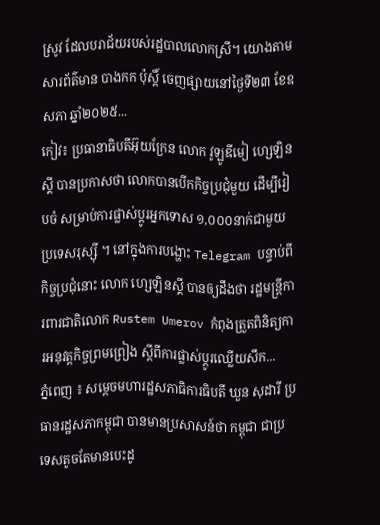ស្រូវ ដែលបរាជ័យរបស់រដ្ឋបាលលោកស្រី។ យោងតាមសារព័ត៌មាន បាងកក ប៉ុស្តិ៍ ចេញផ្សាយនៅថ្ងៃទី២៣ ខែឧសភា ឆ្នាំ២០២៥...
កៀវ៖ ប្រធានាធិបតីអ៊ុយក្រែន លោក វូឡូឌីមៀ ហ្សេឡិនស្គី បានប្រកាសថា លោកបានបើកកិច្ចប្រជុំមួយ ដើម្បីរៀបចំ សម្រាប់ការផ្លាស់ប្តូរអ្នកទោស ១,០០០នាក់ជាមួយប្រទេសរុស្ស៊ី ។ នៅក្នុងការបង្ហោះ Telegram បន្ទាប់ពីកិច្ចប្រជុំនោះ លោក ហ្សេឡិនស្គី បានឲ្យដឹងថា រដ្ឋមន្ត្រីការពារជាតិលោក Rustem Umerov កំពុងត្រួតពិនិត្យការអនុវត្តកិច្ចព្រមព្រៀង ស្តីពីការផ្លាស់ប្តូរឈ្លើយសឹក...
ភ្នំពេញ ៖ សម្តេចមហារដ្ឋសភាធិការធិបតី ឃួន សុដារី ប្រធានរដ្ឋសភាកម្ពុជា បានមានប្រសាសន៍ថា កម្ពុជា ជាប្រទេសតូចតែមានបេះដូ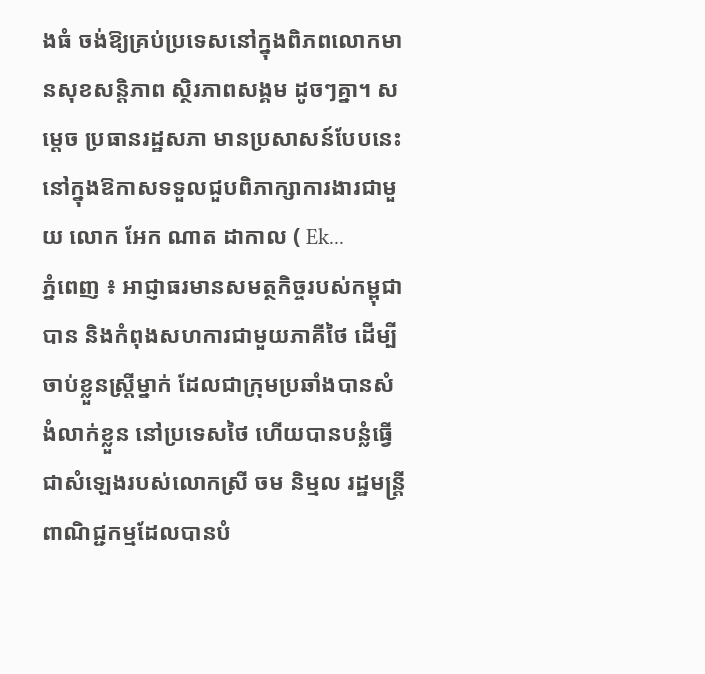ងធំ ចង់ឱ្យគ្រប់ប្រទេសនៅក្នុងពិភពលោកមានសុខសន្តិភាព ស្ថិរភាពសង្គម ដូចៗគ្នា។ សម្តេច ប្រធានរដ្ឋសភា មានប្រសាសន៍បែបនេះ នៅក្នុងឱកាសទទួលជួបពិភាក្សាការងារជាមួយ លោក អែក ណាត ដាកាល ( Ek...
ភ្នំពេញ ៖ អាជ្ញាធរមានសមត្ថកិច្ចរបស់កម្ពុជា បាន និងកំពុងសហការជាមួយភាគីថៃ ដើម្បីចាប់ខ្លួនស្រ្តីម្នាក់ ដែលជាក្រុមប្រឆាំងបានសំងំលាក់ខ្លួន នៅប្រទេសថៃ ហើយបានបន្លំធ្វើជាសំឡេងរបស់លោកស្រី ចម និម្មល រដ្ឋមន្រ្តីពាណិជ្ជកម្មដែលបានបំ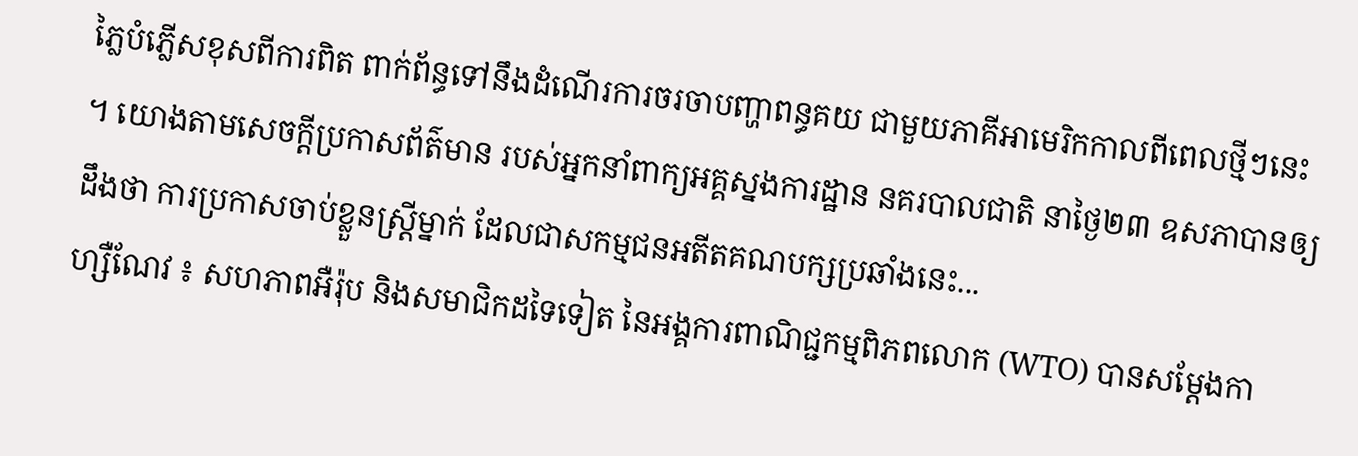ភ្លៃបំភ្លើសខុសពីការពិត ពាក់ព័ន្ធទៅនឹងដំណើរការចរចាបញ្ហាពន្ធគយ ជាមួយភាគីអាមេរិកកាលពីពេលថ្មីៗនេះ ។ យោងតាមសេចក្តីប្រកាសព័ត៌មាន របស់អ្នកនាំពាក្យអគ្គស្នងការដ្ឋាន នគរបាលជាតិ នាថ្ងៃ២៣ ឧសភាបានឲ្យដឹងថា ការប្រកាសចាប់ខ្លួនស្រ្តីម្នាក់ ដែលជាសកម្មជនអតីតគណបក្សប្រឆាំងនេះ...
ហ្សឺណែវ ៖ សហភាពអឺរ៉ុប និងសមាជិកដទៃទៀត នៃអង្គការពាណិជ្ជកម្មពិភពលោក (WTO) បានសម្ដែងកា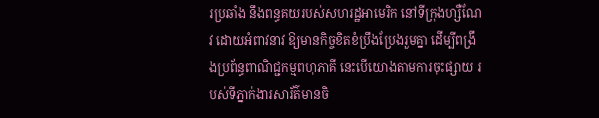រប្រឆាំង នឹងពន្ធគយរបស់សហរដ្ឋអាមេរិក នៅទីក្រុងហ្សឺណែវ ដោយអំពាវនាវ ឱ្យមានកិច្ចខិតខំប្រឹងប្រែងរួមគ្នា ដើម្បីពង្រឹងប្រព័ន្ធពាណិជ្ជកម្មពហុភាគី នេះបើយោងតាមការចុះផ្សាយ របស់ទីភ្នាក់ងារសារ័ត៌មានចិ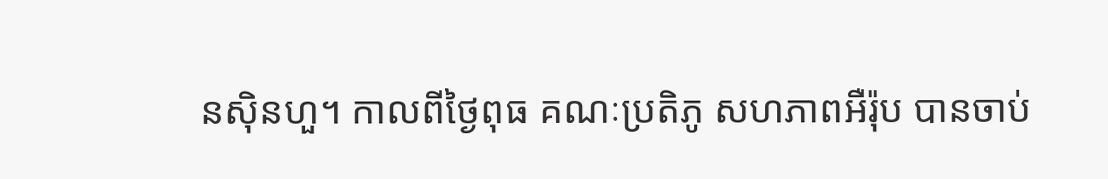នស៊ិនហួ។ កាលពីថ្ងៃពុធ គណៈប្រតិភូ សហភាពអឺរ៉ុប បានចាប់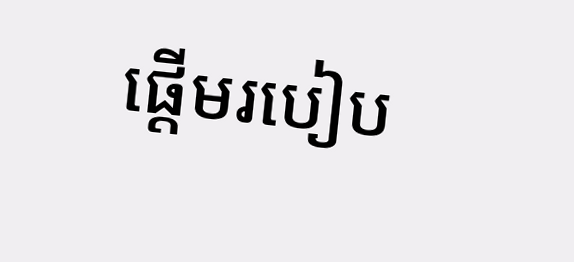ផ្តើមរបៀប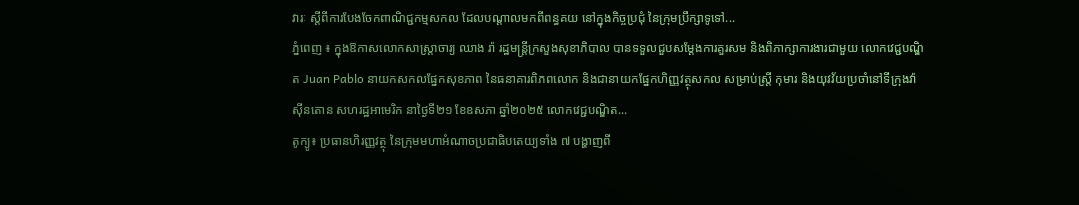វារៈ ស្តីពីការបែងចែកពាណិជ្ជកម្មសកល ដែលបណ្តាលមកពីពន្ធគយ នៅក្នុងកិច្ចប្រជុំ នៃក្រុមប្រឹក្សាទូទៅ...
ភ្នំពេញ ៖ ក្នុងឱកាសលោកសាស្រ្តាចារ្យ ឈាង រ៉ា រដ្ឋមន្រ្តីក្រសួងសុខាភិបាល បានទទួលជួបសម្តែងការគួរសម និងពិភាក្សាការងារជាមួយ លោកវេជ្ជបណ្ឌិត Juan Pablo នាយកសកលផ្នែកសុខភាព នៃធនាគារពិភពលោក និងជានាយកផ្នែកហិញ្ញវត្ថុសកល សម្រាប់ស្រ្តី កុមារ និងយុវវ័យប្រចាំនៅទីក្រុងវ៉ាស៊ីនតោន សហរដ្ឋអាមេរិក នាថ្ងៃទី២១ ខែឧសភា ឆ្នាំ២០២៥ លោកវេជ្ជបណ្ឌិត...
តូក្យូ៖ ប្រធានហិរញ្ញវត្ថុ នៃក្រុមមហាអំណាចប្រជាធិបតេយ្យទាំង ៧ បង្ហាញពី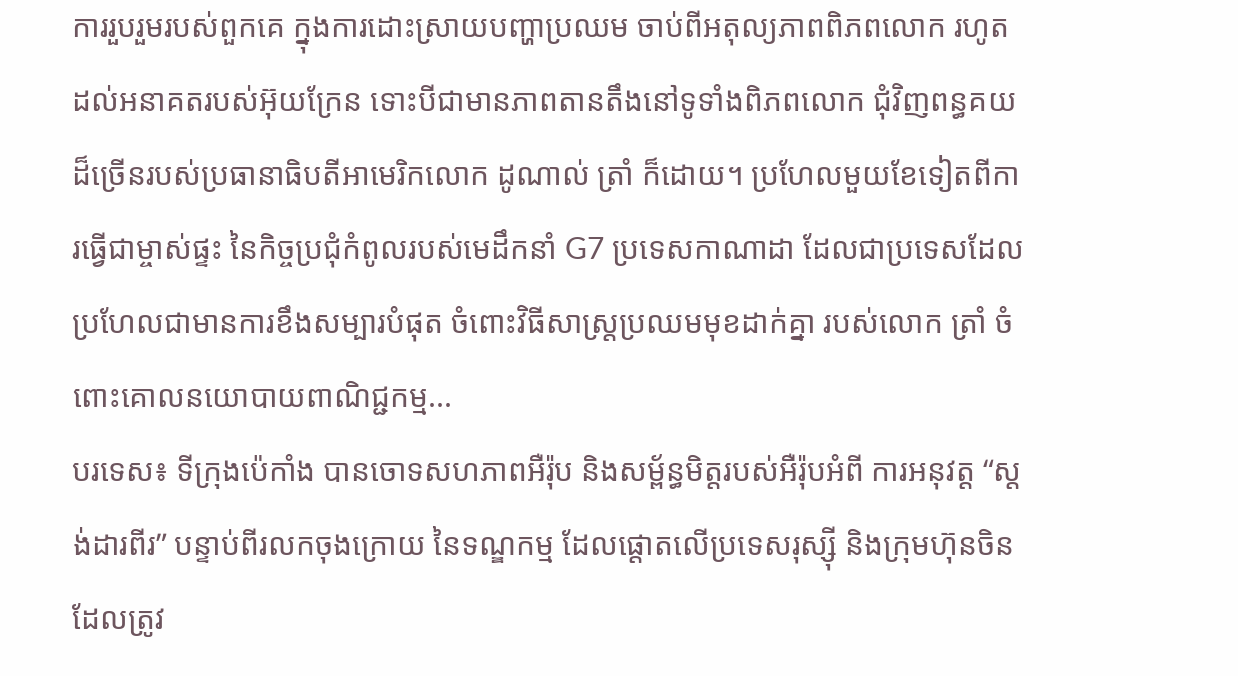ការរួបរួមរបស់ពួកគេ ក្នុងការដោះស្រាយបញ្ហាប្រឈម ចាប់ពីអតុល្យភាពពិភពលោក រហូតដល់អនាគតរបស់អ៊ុយក្រែន ទោះបីជាមានភាពតានតឹងនៅទូទាំងពិភពលោក ជុំវិញពន្ធគយដ៏ច្រើនរបស់ប្រធានាធិបតីអាមេរិកលោក ដូណាល់ ត្រាំ ក៏ដោយ។ ប្រហែលមួយខែទៀតពីការធ្វើជាម្ចាស់ផ្ទះ នៃកិច្ចប្រជុំកំពូលរបស់មេដឹកនាំ G7 ប្រទេសកាណាដា ដែលជាប្រទេសដែលប្រហែលជាមានការខឹងសម្បារបំផុត ចំពោះវិធីសាស្រ្តប្រឈមមុខដាក់គ្នា របស់លោក ត្រាំ ចំពោះគោលនយោបាយពាណិជ្ជកម្ម...
បរទេស៖ ទីក្រុងប៉េកាំង បានចោទសហភាពអឺរ៉ុប និងសម្ព័ន្ធមិត្តរបស់អឺរ៉ុបអំពី ការអនុវត្ត “ស្តង់ដារពីរ” បន្ទាប់ពីរលកចុងក្រោយ នៃទណ្ឌកម្ម ដែលផ្តោតលើប្រទេសរុស្ស៊ី និងក្រុមហ៊ុនចិន ដែលត្រូវ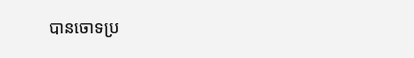បានចោទប្រ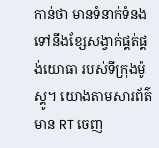កាន់ថា មានទំនាក់ទំនងទៅនឹងខ្សែសង្វាក់ផ្គត់ផ្គង់យោធា របស់ទីក្រុងម៉ូស្គូ។ យោងតាមសារព័ត៌មាន RT ចេញ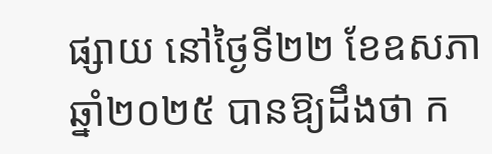ផ្សាយ នៅថ្ងៃទី២២ ខែឧសភា ឆ្នាំ២០២៥ បានឱ្យដឹងថា ក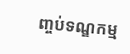ញ្ចប់ទណ្ឌកម្ម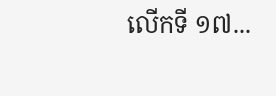លើកទី ១៧...